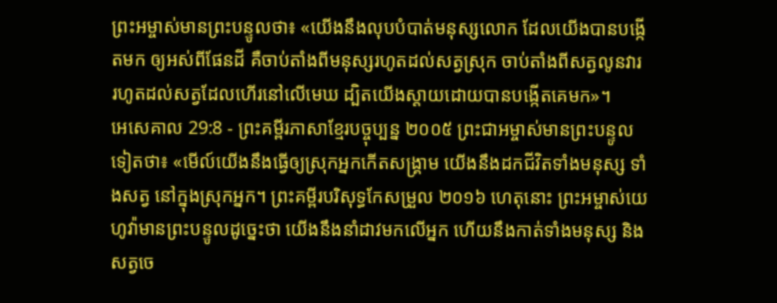ព្រះអម្ចាស់មានព្រះបន្ទូលថា៖ «យើងនឹងលុបបំបាត់មនុស្សលោក ដែលយើងបានបង្កើតមក ឲ្យអស់ពីផែនដី គឺចាប់តាំងពីមនុស្សរហូតដល់សត្វស្រុក ចាប់តាំងពីសត្វលូនវារ រហូតដល់សត្វដែលហើរនៅលើមេឃ ដ្បិតយើងស្ដាយដោយបានបង្កើតគេមក»។
អេសេគាល 29:8 - ព្រះគម្ពីរភាសាខ្មែរបច្ចុប្បន្ន ២០០៥ ព្រះជាអម្ចាស់មានព្រះបន្ទូលទៀតថា៖ «មើល៍យើងនឹងធ្វើឲ្យស្រុកអ្នកកើតសង្គ្រាម យើងនឹងដកជីវិតទាំងមនុស្ស ទាំងសត្វ នៅក្នុងស្រុកអ្នក។ ព្រះគម្ពីរបរិសុទ្ធកែសម្រួល ២០១៦ ហេតុនោះ ព្រះអម្ចាស់យេហូវ៉ាមានព្រះបន្ទូលដូច្នេះថា យើងនឹងនាំដាវមកលើអ្នក ហើយនឹងកាត់ទាំងមនុស្ស និងសត្វចេ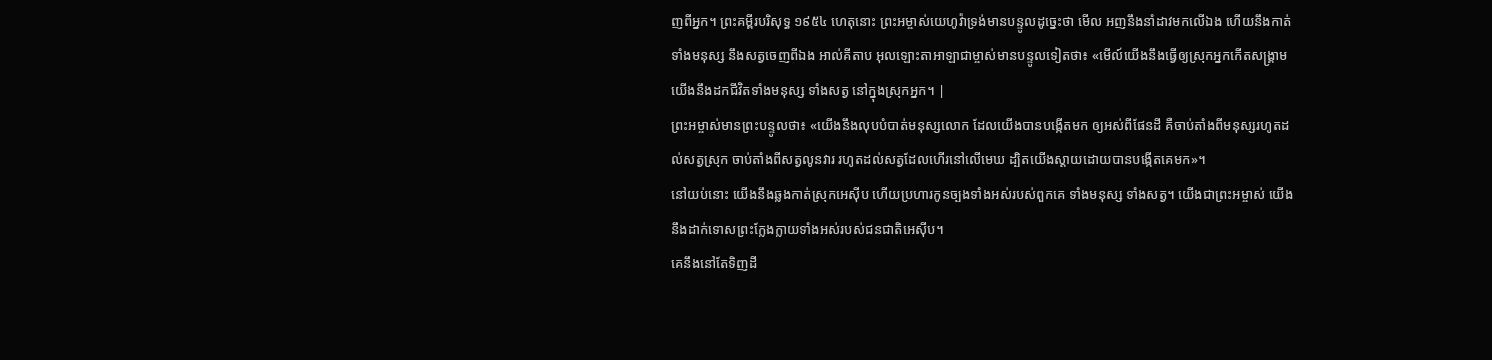ញពីអ្នក។ ព្រះគម្ពីរបរិសុទ្ធ ១៩៥៤ ហេតុនោះ ព្រះអម្ចាស់យេហូវ៉ាទ្រង់មានបន្ទូលដូច្នេះថា មើល អញនឹងនាំដាវមកលើឯង ហើយនឹងកាត់ទាំងមនុស្ស នឹងសត្វចេញពីឯង អាល់គីតាប អុលឡោះតាអាឡាជាម្ចាស់មានបន្ទូលទៀតថា៖ «មើល៍យើងនឹងធ្វើឲ្យស្រុកអ្នកកើតសង្គ្រាម យើងនឹងដកជីវិតទាំងមនុស្ស ទាំងសត្វ នៅក្នុងស្រុកអ្នក។ |
ព្រះអម្ចាស់មានព្រះបន្ទូលថា៖ «យើងនឹងលុបបំបាត់មនុស្សលោក ដែលយើងបានបង្កើតមក ឲ្យអស់ពីផែនដី គឺចាប់តាំងពីមនុស្សរហូតដល់សត្វស្រុក ចាប់តាំងពីសត្វលូនវារ រហូតដល់សត្វដែលហើរនៅលើមេឃ ដ្បិតយើងស្ដាយដោយបានបង្កើតគេមក»។
នៅយប់នោះ យើងនឹងឆ្លងកាត់ស្រុកអេស៊ីប ហើយប្រហារកូនច្បងទាំងអស់របស់ពួកគេ ទាំងមនុស្ស ទាំងសត្វ។ យើងជាព្រះអម្ចាស់ យើងនឹងដាក់ទោសព្រះក្លែងក្លាយទាំងអស់របស់ជនជាតិអេស៊ីប។
គេនឹងនៅតែទិញដី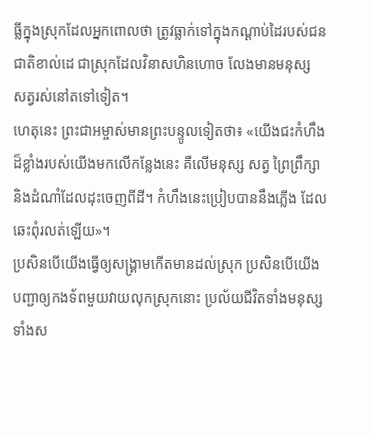ធ្លីក្នុងស្រុកដែលអ្នកពោលថា ត្រូវធ្លាក់ទៅក្នុងកណ្ដាប់ដៃរបស់ជនជាតិខាល់ដេ ជាស្រុកដែលវិនាសហិនហោច លែងមានមនុស្ស សត្វរស់នៅតទៅទៀត។
ហេតុនេះ ព្រះជាអម្ចាស់មានព្រះបន្ទូលទៀតថា៖ «យើងជះកំហឹងដ៏ខ្លាំងរបស់យើងមកលើកន្លែងនេះ គឺលើមនុស្ស សត្វ ព្រៃព្រឹក្សា និងដំណាំដែលដុះចេញពីដី។ កំហឹងនេះប្រៀបបាននឹងភ្លើង ដែលឆេះពុំរលត់ឡើយ»។
ប្រសិនបើយើងធ្វើឲ្យសង្គ្រាមកើតមានដល់ស្រុក ប្រសិនបើយើងបញ្ជាឲ្យកងទ័ពមួយវាយលុកស្រុកនោះ ប្រល័យជីវិតទាំងមនុស្សទាំងស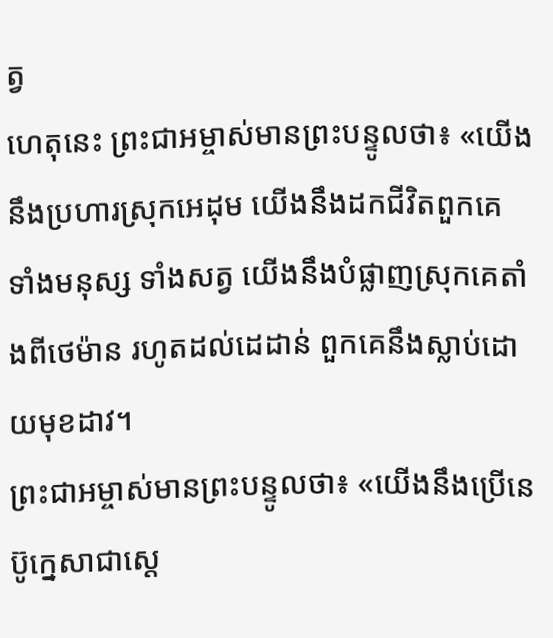ត្វ
ហេតុនេះ ព្រះជាអម្ចាស់មានព្រះបន្ទូលថា៖ «យើងនឹងប្រហារស្រុកអេដុម យើងនឹងដកជីវិតពួកគេ ទាំងមនុស្ស ទាំងសត្វ យើងនឹងបំផ្លាញស្រុកគេតាំងពីថេម៉ាន រហូតដល់ដេដាន់ ពួកគេនឹងស្លាប់ដោយមុខដាវ។
ព្រះជាអម្ចាស់មានព្រះបន្ទូលថា៖ «យើងនឹងប្រើនេប៊ូក្នេសាជាស្ដេ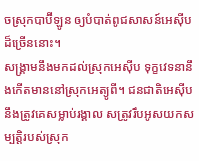ចស្រុកបាប៊ីឡូន ឲ្យបំបាត់ពូជសាសន៍អេស៊ីបដ៏ច្រើននោះ។
សង្គ្រាមនឹងមកដល់ស្រុកអេស៊ីប ទុក្ខវេទនានឹងកើតមាននៅស្រុកអេត្យូពី។ ជនជាតិអេស៊ីបនឹងត្រូវគេសម្លាប់រង្គាល សត្រូវរឹបអូសយកសម្បត្តិរបស់ស្រុក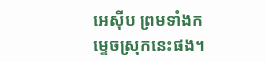អេស៊ីប ព្រមទាំងកម្ទេចស្រុកនេះផង។